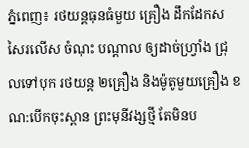ភ្នំពេញ៖ រថយន្តធុនធំមួយ គ្រឿង ដឹកដែកសសៃរលើស ចំណុះ បណ្តាល ឲ្យដាច់ហ្វ្រាំង ជ្រុលទៅបុក រថយន្ត ២គ្រឿង និងម៉ូតូមួយគ្រឿង ខណ:បើកចុះស្ពាន ព្រះមុនីវង្សថ្មី តែមិនប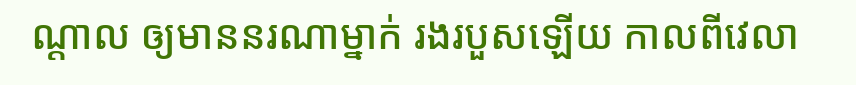ណ្តាល ឲ្យមាននរណាម្នាក់ រងរបួសឡើយ កាលពីវេលា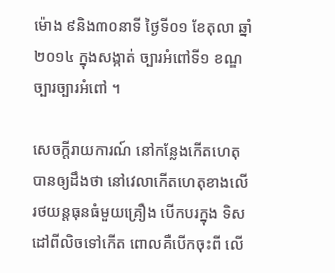ម៉ោង ៩និង៣០នាទី ថ្ងៃទី០១ ខែតុលា ឆ្នាំ២០១៤ ក្នុងសង្កាត់ ច្បារអំពៅទី១ ខណ្ឌច្បារច្បារអំពៅ ។

សេចក្តីរាយការណ៍ នៅកន្លែងកើតហេតុ បានឲ្យដឹងថា នៅវេលាកើតហេតុខាងលើ រថយន្តធុនធំមួយគ្រឿង បើកបរក្នុង ទិសដៅពីលិចទៅកើត ពោលគឺបើកចុះពី លើ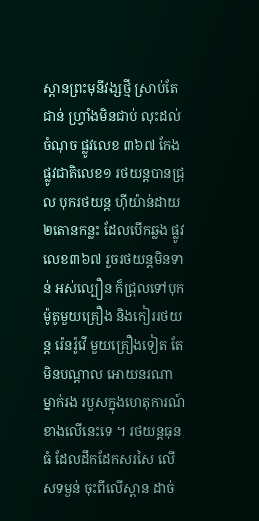ស្ពានព្រះមុនីវង្សថ្មី ស្រាប់តែជាន់ ហ្វ្រាំងមិនជាប់ លុះដល់ចំណុច ផ្លូវលេខ ៣៦៧ កែងផ្លូវជាតិលេខ១ រថយន្តបានជ្រុល បុករថយន្ត ហុីយ៉ាន់ដាយ ២តោនកន្លះ ដែលបើកឆ្លង ផ្លូវលេខ៣៦៧ រួចរថយន្តមិនទាន់ អស់ល្បឿន ក៏ជ្រុលទៅបុក ម៉ូតូមួយគ្រឿង និងកៀររថយន្ត រ៉េនរ៉ូវើ មួយគ្រឿងទៀត តែមិនបណ្តាល អោយនរណាម្នាក់រង របួសក្នុងហេតុការណ៍ ខាងលើនេះទេ ។ រថយន្តធុនធំ ដែលដឹកដែកសរសៃ លើសទម្ងន់ ចុះពីលើស្ពាន ដាច់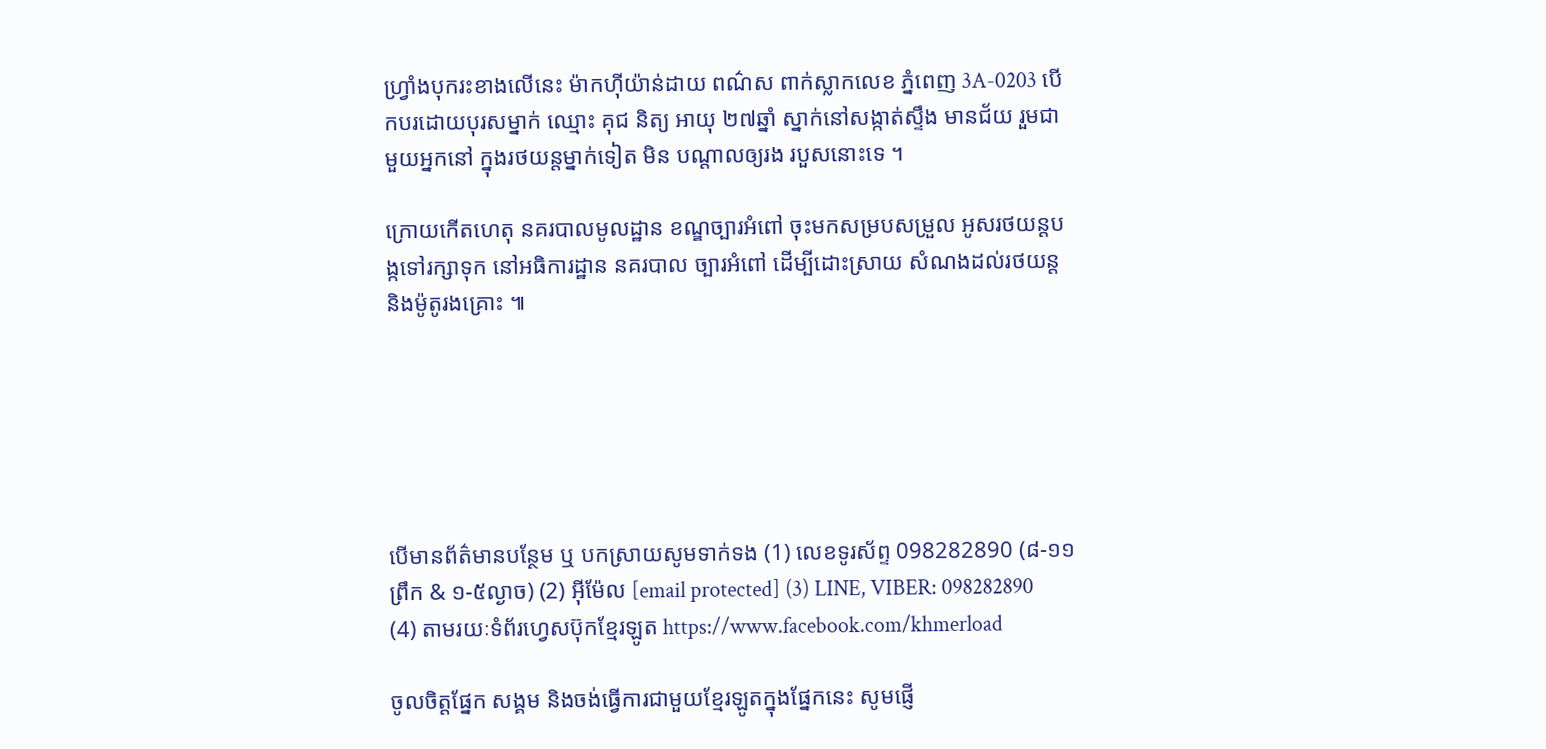ហ្វ្រាំងបុករះខាងលើនេះ ម៉ាកហុីយ៉ាន់ដាយ ពណ៌ស ពាក់ស្លាកលេខ ភ្នំពេញ 3A-0203 បើកបរដោយបុរសម្នាក់ ឈ្មោះ គុជ និត្យ អាយុ ២៧ឆ្នាំ ស្នាក់នៅសង្កាត់ស្ទឹង មានជ័យ រួមជាមួយអ្នកនៅ ក្នុងរថយន្តម្នាក់ទៀត មិន បណ្តាលឲ្យរង របួសនោះទេ ។

ក្រោយកើតហេតុ នគរបាលមូលដ្ឋាន ខណ្ឌច្បារអំពៅ ចុះមកសម្របសម្រួល អូសរថយន្តបង្កទៅរក្សាទុក នៅអធិការដ្ឋាន នគរបាល ច្បារអំពៅ ដើម្បីដោះស្រាយ សំណងដល់រថយន្ត និងម៉ូតូរងគ្រោះ ៕






បើមានព័ត៌មានបន្ថែម ឬ បកស្រាយសូមទាក់ទង (1) លេខទូរស័ព្ទ 098282890 (៨-១១ព្រឹក & ១-៥ល្ងាច) (2) អ៊ីម៉ែល [email protected] (3) LINE, VIBER: 098282890 (4) តាមរយៈទំព័រហ្វេសប៊ុកខ្មែរឡូត https://www.facebook.com/khmerload

ចូលចិត្តផ្នែក សង្គម និងចង់ធ្វើការជាមួយខ្មែរឡូតក្នុងផ្នែកនេះ សូមផ្ញើ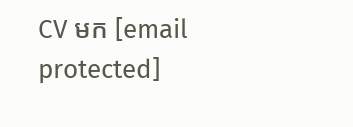CV មក [email protected]